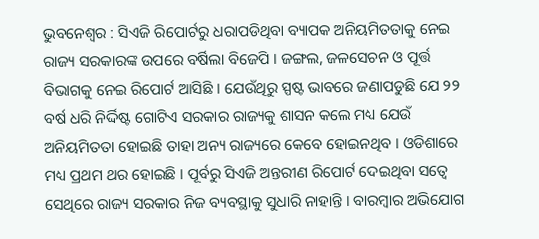ଭୁବନେଶ୍ୱର : ସିଏଜି ରିପୋର୍ଟରୁ ଧରାପଡିଥିବା ବ୍ୟାପକ ଅନିୟମିତତାକୁ ନେଇ ରାଜ୍ୟ ସରକାରଙ୍କ ଉପରେ ବର୍ଷିଲା ବିଜେପି । ଜଙ୍ଗଲ, ଜଳସେଚନ ଓ ପୂର୍ତ୍ତ ବିଭାଗକୁ ନେଇ ରିପୋର୍ଟ ଆସିଛି । ଯେଉଁଥିରୁ ସ୍ପଷ୍ଟ ଭାବରେ ଜଣାପଡୁଛି ଯେ ୨୨ ବର୍ଷ ଧରି ନିର୍ଦ୍ଦିଷ୍ଟ ଗୋଟିଏ ସରକାର ରାଜ୍ୟକୁ ଶାସନ କଲେ ମଧ୍ୟ ଯେଉଁ ଅନିୟମିତତା ହୋଇଛି ତାହା ଅନ୍ୟ ରାଜ୍ୟରେ କେବେ ହୋଇନଥିବ । ଓଡିଶାରେ ମଧ୍ୟ ପ୍ରଥମ ଥର ହୋଇଛି । ପୂର୍ବରୁ ସିଏଜି ଅନ୍ତରୀଣ ରିପୋର୍ଟ ଦେଇଥିବା ସତ୍ୱେ ସେଥିରେ ରାଜ୍ୟ ସରକାର ନିଜ ବ୍ୟବସ୍ଥାକୁ ସୁଧାରି ନାହାନ୍ତି । ବାରମ୍ବାର ଅଭିଯୋଗ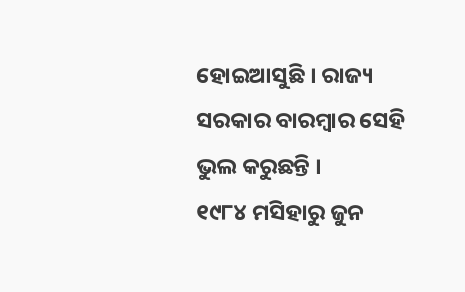ହୋଇଆସୁଛି । ରାଜ୍ୟ ସରକାର ବାରମ୍ବାର ସେହି ଭୁଲ କରୁଛନ୍ତି ।
୧୯୮୪ ମସିହାରୁ ଜୁନ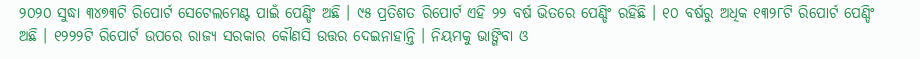୨୦୨୦ ସୁଦ୍ଧା ୩୪୭୩ଟି ରିପୋର୍ଟ ସେଟେଲମେଣ୍ଟ ପାଇଁ ପେଣ୍ଡିଂ ଅଛି । ୯୫ ପ୍ରତିଶତ ରିପୋର୍ଟ ଏହି ୨୨ ବର୍ଷ ଭିତରେ ପେଣ୍ଡିଂ ରହିଛି । ୧୦ ବର୍ଷରୁ ଅଧିକ ୧୩୨୮ଟି ରିପୋର୍ଟ ପେଣ୍ଡିଂ ଅଛି । ୧୨୨୨ଟି ରିପୋର୍ଟ ଉପରେ ରାଜ୍ୟ ସରକାର କୌଣସି ଉତ୍ତର ଦେଇନାହାନ୍ତି । ନିୟମକୁ ଭାଙ୍ଗିବା ଓ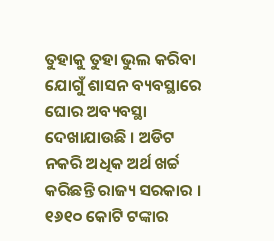ତୁହାକୁ ତୁହା ଭୁଲ କରିବା ଯୋଗୁଁ ଶାସନ ବ୍ୟବସ୍ଥାରେ ଘୋର ଅବ୍ୟବସ୍ଥା ଦେଖାଯାଉଛି । ଅଡିଟ ନକରି ଅଧିକ ଅର୍ଥ ଖର୍ଚ୍ଚ କରିଛନ୍ତି ରାଜ୍ୟ ସରକାର । ୧୬୧୦ କୋଟି ଟଙ୍କାର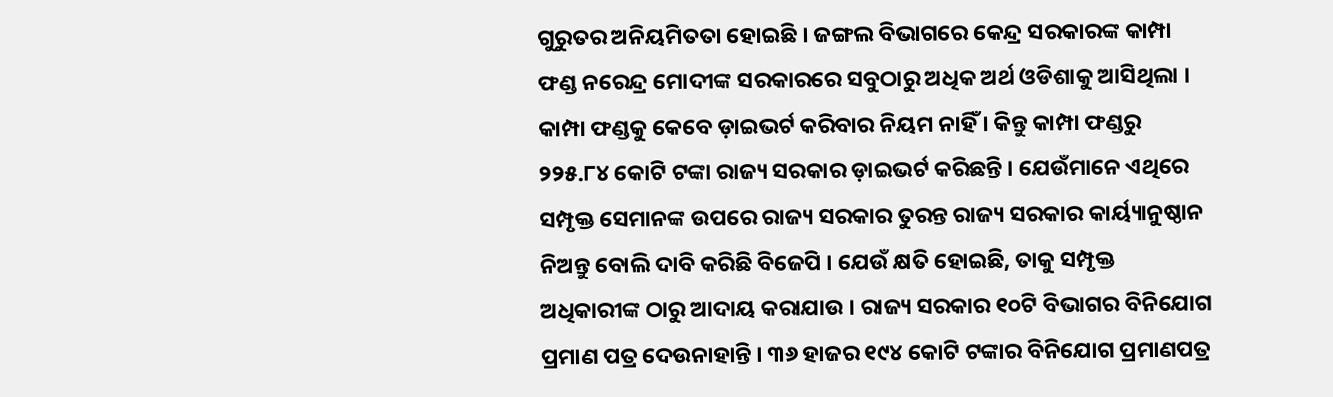ଗୁରୁତର ଅନିୟମିତତା ହୋଇଛି । ଜଙ୍ଗଲ ବିଭାଗରେ କେନ୍ଦ୍ର ସରକାରଙ୍କ କାମ୍ପା ଫଣ୍ଡ ନରେନ୍ଦ୍ର ମୋଦୀଙ୍କ ସରକାରରେ ସବୁଠାରୁ ଅଧିକ ଅର୍ଥ ଓଡିଶାକୁ ଆସିଥିଲା ।
କାମ୍ପା ଫଣ୍ଡକୁ କେବେ ଡ଼ାଇଭର୍ଟ କରିବାର ନିୟମ ନାହିଁ । କିନ୍ତୁ କାମ୍ପା ଫଣ୍ଡରୁ ୨୨୫.୮୪ କୋଟି ଟଙ୍କା ରାଜ୍ୟ ସରକାର ଡ଼ାଇଭର୍ଟ କରିଛନ୍ତି । ଯେଉଁମାନେ ଏଥିରେ ସମ୍ପୃକ୍ତ ସେମାନଙ୍କ ଉପରେ ରାଜ୍ୟ ସରକାର ତୁରନ୍ତ ରାଜ୍ୟ ସରକାର କାର୍ୟ୍ୟାନୁଷ୍ଠାନ ନିଅନ୍ତୁ ବୋଲି ଦାବି କରିଛି ବିଜେପି । ଯେଉଁ କ୍ଷତି ହୋଇଛି, ତାକୁ ସମ୍ପୃକ୍ତ ଅଧିକାରୀଙ୍କ ଠାରୁ ଆଦାୟ କରାଯାଉ । ରାଜ୍ୟ ସରକାର ୧୦ଟି ବିଭାଗର ବିନିଯୋଗ ପ୍ରମାଣ ପତ୍ର ଦେଉନାହାନ୍ତି । ୩୬ ହାଜର ୧୯୪ କୋଟି ଟଙ୍କାର ବିନିଯୋଗ ପ୍ରମାଣପତ୍ର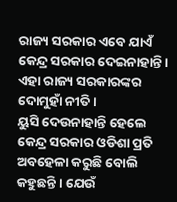ରାଜ୍ୟ ସରକାର ଏବେ ଯାଏଁ କେନ୍ଦ୍ର ସରକାର ଦେଇନାହାନ୍ତି । ଏହା ରାଜ୍ୟ ସରକାରଙ୍କର ଦୋମୁହାଁ ନୀତି ।
ୟୁସି ଦେଉନାହାନ୍ତି ହେଲେ କେନ୍ଦ୍ର ସରକାର ଓଡିଶା ପ୍ରତି ଅବହେଳା କରୁଛି ବୋଲି କହୁଛନ୍ତି । ଯେଉଁ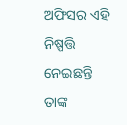ଅଫିସର ଏହି ନିଷ୍ପତ୍ତି ନେଇଛନ୍ତି ତାଙ୍କ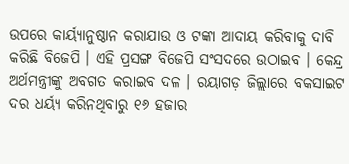ଉପରେ କାର୍ୟ୍ୟାନୁଷ୍ଠାନ କରାଯାଉ ଓ ଟଙ୍କା ଆଦାୟ କରିବାକୁ ଦାବି କରିଛି ବିଜେପି । ଏହି ପ୍ରସଙ୍ଗ ବିଜେପି ସଂସଦରେ ଉଠାଇବ । କେନ୍ଦ୍ର ଅର୍ଥମନ୍ତ୍ରୀଙ୍କୁ ଅବଗତ କରାଇବ ଦଳ । ରୟାଗଡ଼ ଜିଲ୍ଲାରେ ବକସାଇଟ ଦର ଧର୍ୟ୍ୟ କରିନଥିବାରୁ ୧୬ ହଜାର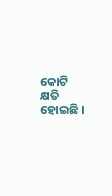କୋଟି କ୍ଷତି ହୋଇଛି ।